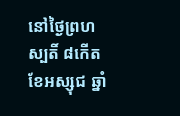នៅថ្ងៃព្រហស្បតិ៍ ៨កើត ខែអស្សុជ ឆ្នាំ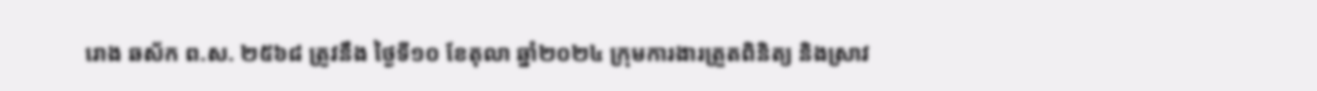រោង ឆស័ក ព.ស. ២៥៦៨ ត្រូវនឹង ថ្ងៃទី១០ ខែតុលា ឆ្នាំ២០២៤ ក្រុមការងារត្រួតពិនិត្យ និងស្រាវ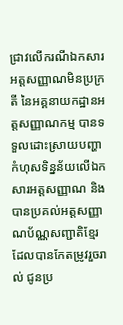ជ្រាវលើករណីឯកសារអត្តសញ្ញាណមិនប្រក្រតី នៃអគ្គនាយកដ្ឋានអត្តសញ្ញាណកម្ម បានទទួលដោះស្រាយបញ្ហាកំហុសទិន្នន័យលើឯកសារអត្តសញ្ញាណ និងបានប្រគល់អត្តសញ្ញាណប័ណ្ណសញ្ជាតិខ្មែរ ដែលបានកែតម្រូវរួចរាល់ ជូនប្រ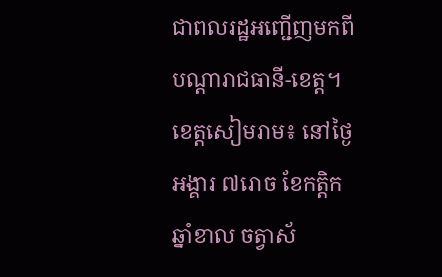ជាពលរដ្ឋអញ្ជើញមកពីបណ្តារាជធានី-ខេត្ត។
ខេត្តសៀមរាម៖ នៅថ្ងៃអង្គារ ៧រោច ខែកត្តិក ឆ្នាំខាល ចត្វាស័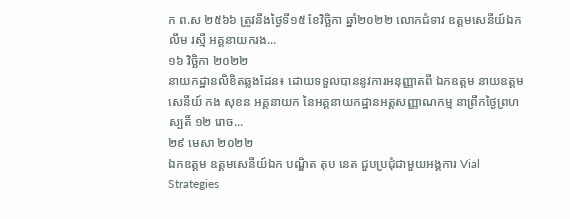ក ព.ស ២៥៦៦ ត្រូវនឹងថ្ងៃទី១៥ ខែវិច្ឆិកា ឆ្នាំ២០២២ លោកជំទាវ ឧត្តមសេនីយ៍ឯក លឹម រស្មី អគ្គនាយករង...
១៦ វិច្ឆិកា ២០២២
នាយកដ្ឋានលិខិតឆ្លងដែន៖ ដោយទទួលបាននូវការអនុញ្ញាតពី ឯកឧត្តម នាយឧត្តមសេនីយ៍ កង សុខន អគ្គនាយក នៃអគ្គនាយកដ្ឋានអត្តសញ្ញាណកម្ម នាព្រឹកថ្ងៃព្រហស្បតិ៍ ១២ រោច...
២៩ មេសា ២០២២
ឯកឧត្តម ឧត្ដមសេនីយ៍ឯក បណ្ឌិត តុប នេត ជួបប្រជុំជាមួយអង្គការ Vial Strategies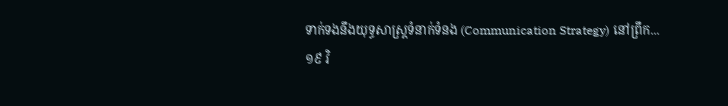ទាក់ទងនឹងយុទ្ធសាស្រ្តទំនាក់ទំនង (Communication Strategy) នៅព្រឹក...
១៩ វិ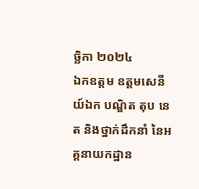ច្ឆិកា ២០២៤
ឯកឧត្តម ឧត្តមសេនីយ៍ឯក បណ្ឌិត តុប នេត និងថ្នាក់ដឹកនាំ នៃអគ្គនាយកដ្ឋាន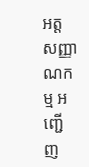អត្តសញ្ញាណកម្ម អញ្ជើញ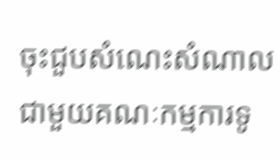ចុះជួបសំណេះសំណាលជាមួយគណៈកម្មការទូ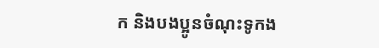ក និងបងប្អូនចំណុះទូកង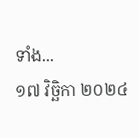ទាំង...
១៧ វិច្ឆិកា ២០២៤